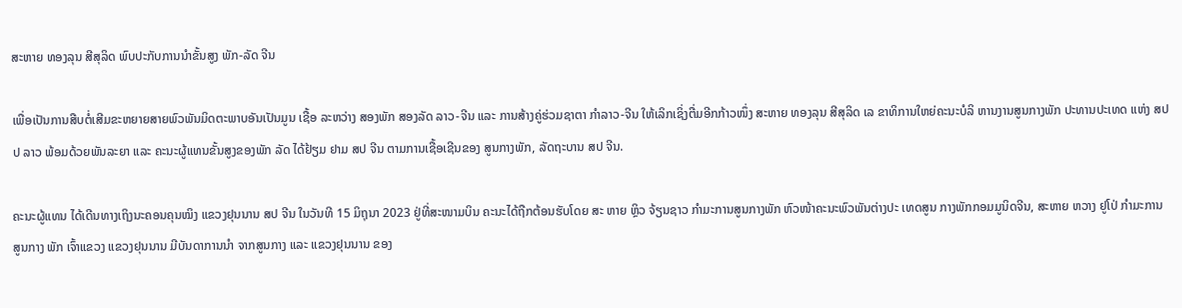ສະຫາຍ ທອງລຸນ ສີສຸລິດ ພົບປະກັບການນໍາຂັ້ນສູງ ພັກ-ລັດ ຈີນ

ເພື່ອເປັນການສືບຕໍ່ເສີມຂະຫຍາຍສາຍພົວພັນມິດຕະພາບອັນເປັນມູນ ເຊື້ອ ລະຫວ່າງ ສອງພັກ ສອງລັດ ລາວ-ຈີນ ແລະ ການສ້າງຄູ່ຮ່ວມຊາຕາ ກຳລາວ-ຈີນ ໃຫ້ເລິກເຊິ່ງຕື່ມອີກກ້າວໜຶ່ງ ສະຫາຍ ທອງລຸນ ສີສຸລິດ ເລ ຂາທິການໃຫຍ່ຄະນະບໍລິ ຫານງານສູນກາງພັກ ປະທານປະເທດ ແຫ່ງ ສປປ ລາວ ພ້ອມດ້ວຍພັນລະຍາ ແລະ ຄະນະຜູ້ແທນຂັ້ນສູງຂອງພັກ ລັດ ໄດ້ຢ້ຽມ ຢາມ ສປ ຈີນ ຕາມການເຊື້ອເຊີນຂອງ ສູນກາງພັກ, ລັດຖະບານ ສປ ຈີນ.

ຄະນະຜູ້ແທນ ໄດ້ເດີນທາງເຖິງນະຄອນຄຸນໝິງ ແຂວງຢຸນນານ ສປ ຈີນ ໃນວັນທີ 15 ມິຖຸນາ 2023 ຢູ່ທີ່ສະໜາມບິນ ຄະນະໄດ້ຖືກຕ້ອນຮັບໂດຍ ສະ ຫາຍ ຫຼິວ ຈ້ຽນຊາວ ກໍາມະການສູນກາງພັກ ຫົວໜ້າຄະນະພົວພັນຕ່າງປະ ເທດສູນ ກາງພັກກອມມູນິດຈີນ, ສະຫາຍ ຫວາງ ຢູໂປ່ ກຳມະການສູນກາງ ພັກ ເຈົ້າແຂວງ ແຂວງຢຸນນານ ມີບັນດາການນຳ ຈາກສູນກາງ ແລະ ແຂວງຢຸນນານ ຂອງ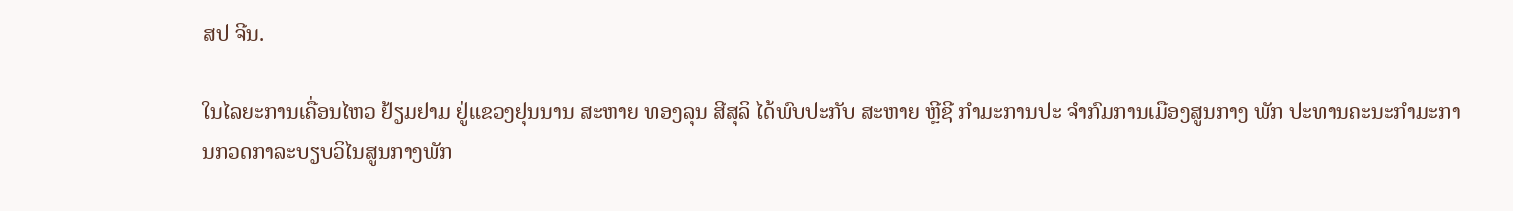ສປ ຈີນ.

ໃນໄລຍະການເຄື່ອນໄຫວ ຢ້ຽມຢາມ ຢູ່ແຂວງຢຸນນານ ສະຫາຍ ທອງລຸນ ສີສຸລິ ໄດ້ພົບປະກັບ ສະຫາຍ ຫຼີຊີ ກໍາມະການປະ ຈໍາກົມການເມືອງສູນກາງ ພັກ ປະທານຄະນະກໍາມະການກວດກາລະບຽບວິໄນສູນກາງພັກ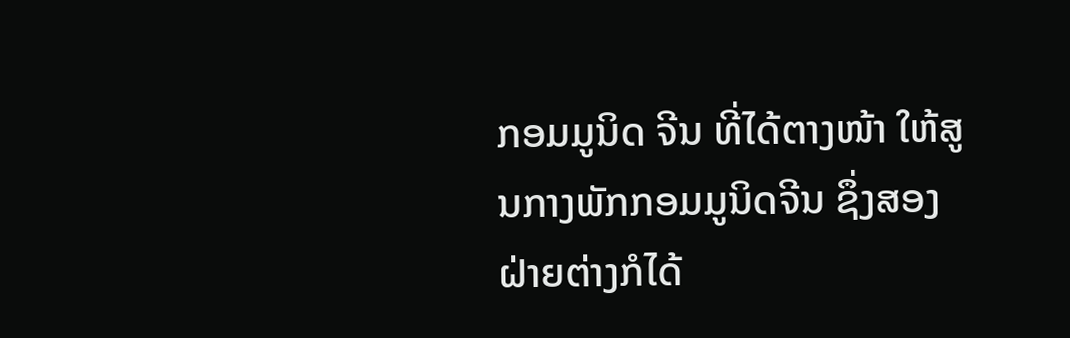ກອມມູນິດ ຈີນ ທີ່ໄດ້ຕາງໜ້າ ໃຫ້ສູນກາງພັກກອມມູນິດຈີນ ຊຶ່ງສອງຝ່າຍຕ່າງກໍໄດ້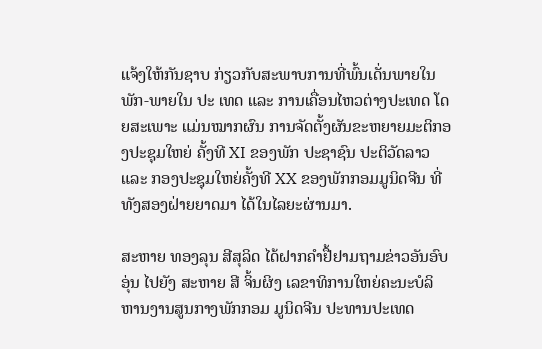ແຈ້ງໃຫ້ກັນຊາບ ກ່ຽວກັບສະພາບການທີ່ພົ້ນເດັ່ນພາຍໃນພັກ-ພາຍໃນ ປະ ເທດ ແລະ ການເຄື່ອນໄຫວຕ່າງປະເທດ ໂດຍສະເພາະ ແມ່ນໝາກຜົນ ການຈັດຕັ້ງຜັນຂະຫຍາຍມະຕິກອງປະຊຸມໃຫຍ່ ຄັ້ງທີ XI ຂອງພັກ ປະຊາຊົນ ປະຕິວັດລາວ ແລະ ກອງປະຊຸມໃຫຍ່ຄັ້ງທີ XX ຂອງພັກກອມມູນິດຈີນ ທີ່ ທັງສອງຝ່າຍຍາດມາ ໄດ້ໃນໄລຍະຜ່ານມາ.

ສະຫາຍ ທອງລຸນ ສີສຸລິດ ໄດ້ຝາກຄຳຢື້ຢາມຖາມຂ່າວອັນອົບອຸ່ນ ໄປຍັງ ສະຫາຍ ສີ ຈິ້ນຜິງ ເລຂາທິການໃຫຍ່ຄະນະບໍລິ ຫານງານສູນກາງພັກກອມ ມູນິດຈີນ ປະທານປະເທດ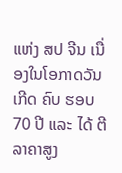ແຫ່ງ ສປ ຈີນ ເນື່ອງໃນໂອກາດວັນເກີດ ຄົບ ຮອບ 70 ປີ ແລະ ໄດ້ ຕີລາຄາສູງ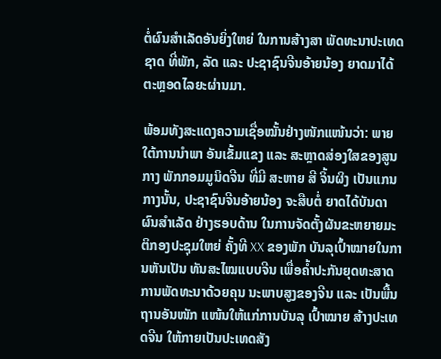ຕໍ່ຜົນສຳເລັດອັນຍິ່ງໃຫຍ່ ໃນການສ້າງສາ ພັດທະນາປະເທດຊາດ ທີ່ພັກ, ລັດ ແລະ ປະຊາຊົນຈີນອ້າຍນ້ອງ ຍາດມາໄດ້ ຕະຫຼອດໄລຍະຜ່ານມາ.

ພ້ອມທັງສະແດງຄວາມເຊື່ອໝັ້ນຢ່າງໜັກແໜ້ນວ່າ: ພາຍໃຕ້ການນໍາພາ ອັນເຂັ້ມແຂງ ແລະ ສະຫຼາດສ່ອງໃສຂອງສູນກາງ ພັກກອມມູນິດຈີນ ທີ່ມີ ສະຫາຍ ສີ ຈິ້ນຜິງ ເປັນແກນກາງນັ້ນ, ປະຊາຊົນຈີນອ້າຍນ້ອງ ຈະສືບຕໍ່ ຍາດໄດ້ບັນດາຜົນສໍາເລັດ ຢ່າງຮອບດ້ານ ໃນການຈັດຕັ້ງຜັນຂະຫຍາຍມະ ຕິກອງປະຊຸມໃຫຍ່ ຄັ້ງທີ XX ຂອງພັກ ບັນລຸເປົ້າໝາຍໃນການຫັນເປັນ ທັນສະໄໝແບບຈີນ ເພື່ອຄໍ້າປະກັນຍຸດທະສາດການພັດທະນາດ້ວຍຄຸນ ນະພາບສູງຂອງຈີນ ແລະ ເປັນພື້ນຖານອັນໜັກ ແໜ້ນໃຫ້ແກ່ການບັນລຸ ເປົ້າໝາຍ ສ້າງປະເທດຈີນ ໃຫ້ກາຍເປັນປະເທດສັງ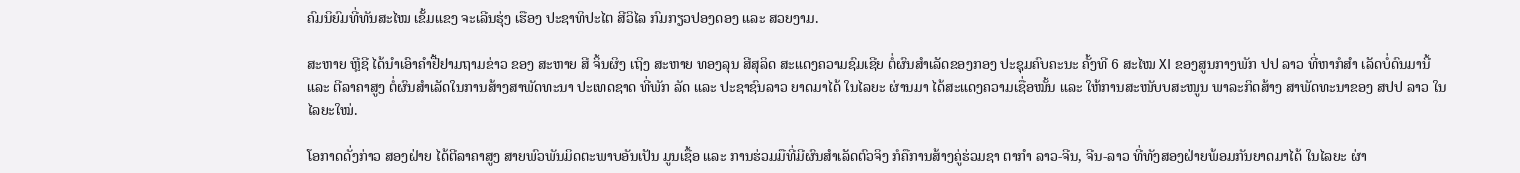ຄົມນິຍົມທີ່ທັນສະໄໝ ເຂັ້ມແຂງ ຈະເລີນຮຸ່ງ ເຮືອງ ປະຊາທິປະໄຕ ສີວິໄລ ກົມກຽວປອງດອງ ແລະ ສວຍງາມ.

ສະຫາຍ ຫຼີຊີ ໄດ້ນຳເອົາຄຳຢື້ຢາມຖາມຂ່າວ ຂອງ ສະຫາຍ ສີ ຈິ້ນຜິງ ເຖິງ ສະຫາຍ ທອງລຸນ ສີສຸລິດ ສະແດງຄວາມຊົມເຊີຍ ຕໍ່ຜົນສຳເລັດຂອງກອງ ປະຊຸມຄົບຄະນະ ຄັ້ງທີ 6 ສະໄໝ XI ຂອງສູນກາງພັກ ປປ ລາວ ທີ່ຫາກໍສໍາ ເລັດບໍ່ດົນມານີ້ ແລະ ຕີລາຄາສູງ ຕໍ່ຜົນສຳເລັດໃນການສ້າງສາພັດທະນາ ປະເທດຊາດ ທີ່ພັກ ລັດ ແລະ ປະຊາຊົນລາວ ຍາດມາໄດ້ ໃນໄລຍະ ຜ່ານມາ ໄດ້ສະແດງຄວາມເຊື່ອໝັ້ນ ແລະ ໃຫ້ການສະໜັບບສະໜູນ ພາລະກິດສ້າງ ສາພັດທະນາຂອງ ສປປ ລາວ ໃນ ໄລຍະໃໝ່.

ໂອກາດດັ່ງກ່າວ ສອງຝ່າຍ ໄດ້ຕີລາຄາສູງ ສາຍພົວພັນມິດຕະພາບອັນເປັນ ມູນເຊື້ອ ແລະ ການຮ່ວມມືທີ່ມີຜົນສຳເລັດຕົວຈິງ ກໍຄືການສ້າງຄູ່ຮ່ວມຊາ ຕາກຳ ລາວ-ຈີນ, ຈີນ-ລາວ ທີ່ທັງສອງຝ່າຍພ້ອມກັນຍາດມາໄດ້ ໃນໄລຍະ ຜ່າ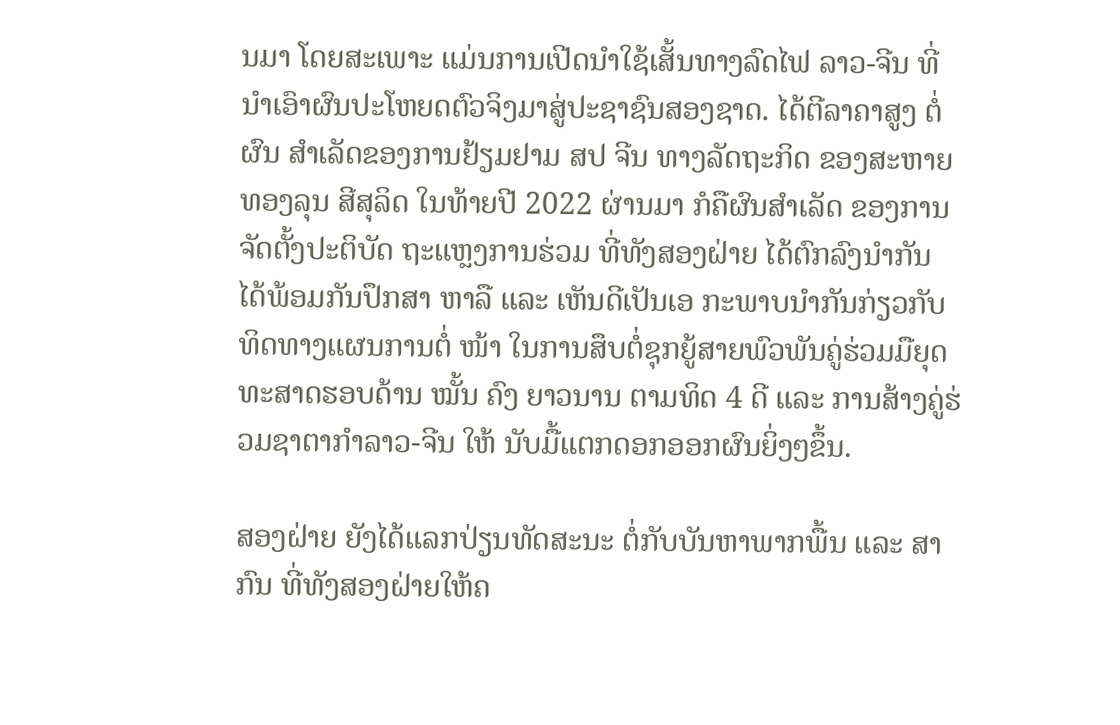ນມາ ໂດຍສະເພາະ ແມ່ນການເປີດນຳໃຊ້ເສັ້ນທາງລົດໄຟ ລາວ-ຈີນ ທີ່ ນຳເອົາຜົນປະໂຫຍດຕົວຈິງມາສູ່ປະຊາຊົນສອງຊາດ. ໄດ້ຕີລາຄາສູງ ຕໍ່ຜົນ ສໍາເລັດຂອງການຢ້ຽມຢາມ ສປ ຈີນ ທາງລັດຖະກິດ ຂອງສະຫາຍ ທອງລຸນ ສີສຸລິດ ໃນທ້າຍປີ 2022 ຜ່ານມາ ກໍຄືຜົນສຳເລັດ ຂອງການຈັດຕັ້ງປະຕິບັດ ຖະແຫຼງການຮ່ວມ ທີ່ທັງສອງຝ່າຍ ໄດ້ຕົກລົງນຳກັນ ໄດ້ພ້ອມກັນປຶກສາ ຫາລື ແລະ ເຫັນດີເປັນເອ ກະພາບນຳກັນກ່ຽວກັບ ທິດທາງແຜນການຕໍ່ ໜ້າ ໃນການສຶບຕໍ່ຊຸກຍູ້ສາຍພົວພັນຄູ່ຮ່ວມມືຍຸດທະສາດຮອບດ້ານ ໝັ້ນ ຄົງ ຍາວນານ ຕາມທິດ 4 ດີ ແລະ ການສ້າງຄູ່ຮ່ວມຊາຕາກຳລາວ-ຈີນ ໃຫ້ ນັບມື້ແຕກດອກອອກຜົນຍິ່ງໆຂຶ້ນ.

ສອງຝ່າຍ ຍັງໄດ້ແລກປ່ຽນທັດສະນະ ຕໍ່ກັບບັນຫາພາກພື້ນ ແລະ ສາກົນ ທີ່ທັງສອງຝ່າຍໃຫ້ຄ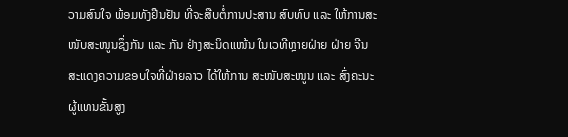ວາມສົນໃຈ ພ້ອມທັງຢືນຢັນ ທີ່ຈະສືບຕໍ່ການປະສານ ສົບທົບ ແລະ ໃຫ້ການສະໜັບສະໜູນຊຶ່ງກັນ ແລະ ກັນ ຢ່າງສະນິດແໜ້ນ ໃນເວທີຫຼາຍຝ່າຍ ຝ່າຍ ຈີນ ສະແດງຄວາມຂອບໃຈທີ່ຝ່າຍລາວ ໄດ້ໃຫ້ການ ສະໜັບສະໜູນ ແລະ ສົ່ງຄະນະຜູ້ແທນຂັ້ນສູງ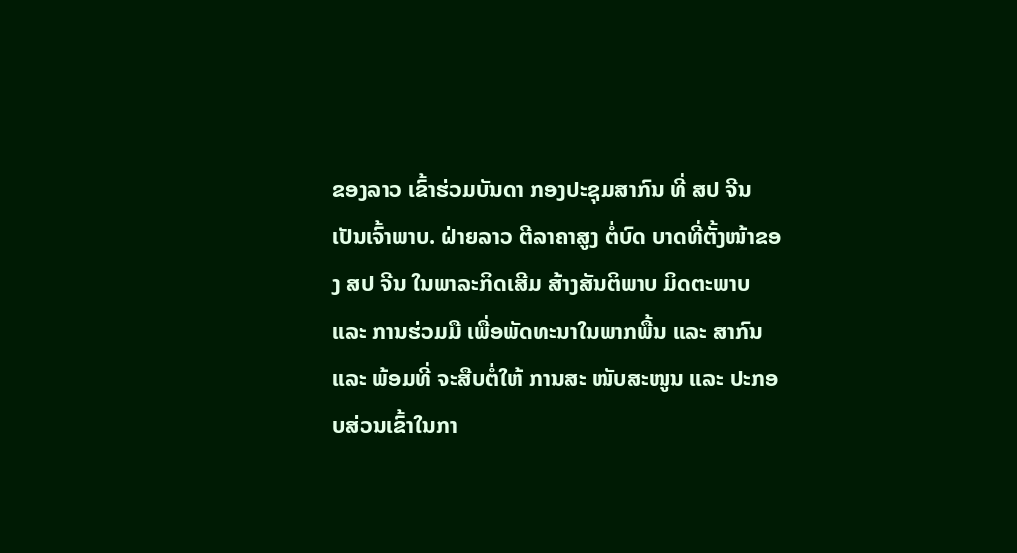ຂອງລາວ ເຂົ້າຮ່ວມບັນດາ ກອງປະຊຸມສາກົນ ທີ່ ສປ ຈີນ ເປັນເຈົ້າພາບ. ຝ່າຍລາວ ຕີລາຄາສູງ ຕໍ່ບົດ ບາດທີ່ຕັ້ງໜ້າຂອງ ສປ ຈີນ ໃນພາລະກິດເສີມ ສ້າງສັນຕິພາບ ມິດຕະພາບ ແລະ ການຮ່ວມມື ເພື່ອພັດທະນາໃນພາກພື້ນ ແລະ ສາກົນ ແລະ ພ້ອມທີ່ ຈະສືບຕໍ່ໃຫ້ ການສະ ໜັບສະໜູນ ແລະ ປະກອບສ່ວນເຂົ້າໃນກາ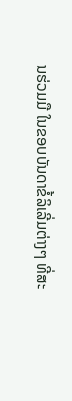ນຮ່ວມມື ໃນຂອບບັນດາຂໍ້ລິເລີ່ມຕ່າງໆ ທີ່ສະ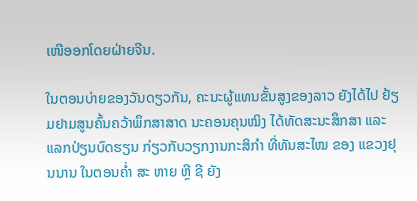ເໜີອອກໂດຍຝ່າຍຈີນ.

ໃນຕອນບ່າຍຂອງວັນດຽວກັນ, ຄະນະຜູ້ແທນຂັ້ນສູງຂອງລາວ ຍັງໄດ້ໄປ ຢ້ຽມຢາມສູນຄົ້ນຄວ້າພຶກສາສາດ ນະຄອນຄຸນໝິງ ໄດ້ທັດສະນະສຶກສາ ແລະ ແລກປ່ຽນບົດຮຽນ ກ່ຽວກັບວຽກງານກະສິກຳ ທີ່ທັນສະໄໝ ຂອງ ແຂວງຢຸນນານ ໃນຕອນຄໍ່າ ສະ ຫາຍ ຫຼີ ຊີ ຍັງ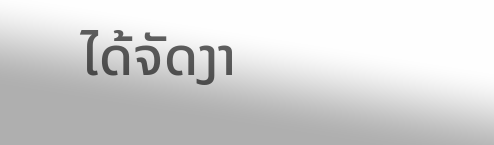ໄດ້ຈັດງາ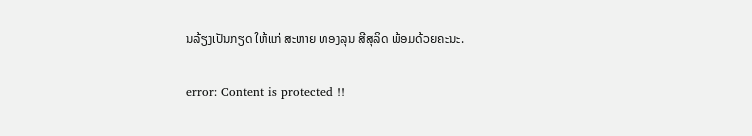ນລ້ຽງເປັນກຽດ ໃຫ້ແກ່ ສະຫາຍ ທອງລຸນ ສີສຸລິດ ພ້ອມດ້ວຍຄະນະ.

error: Content is protected !!